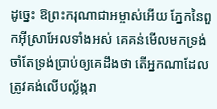ដូច្នេះ ឱព្រះករុណាជាអម្ចាស់អើយ ភ្នែកនៃពួកអ៊ីស្រាអែលទាំងអស់ គេគន់មើលមកទ្រង់ ចាំតែទ្រង់ប្រាប់ឲ្យគេដឹងថា តើអ្នកណាដែលត្រូវគង់លើបល្ល័ង្ករា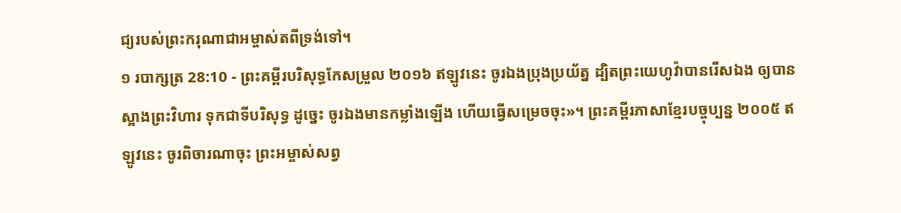ជ្យរបស់ព្រះករុណាជាអម្ចាស់តពីទ្រង់ទៅ។
១ របាក្សត្រ 28:10 - ព្រះគម្ពីរបរិសុទ្ធកែសម្រួល ២០១៦ ឥឡូវនេះ ចូរឯងប្រុងប្រយ័ត្ន ដ្បិតព្រះយេហូវ៉ាបានរើសឯង ឲ្យបានស្អាងព្រះវិហារ ទុកជាទីបរិសុទ្ធ ដូច្នេះ ចូរឯងមានកម្លាំងឡើង ហើយធ្វើសម្រេចចុះ»។ ព្រះគម្ពីរភាសាខ្មែរបច្ចុប្បន្ន ២០០៥ ឥឡូវនេះ ចូរពិចារណាចុះ ព្រះអម្ចាស់សព្វ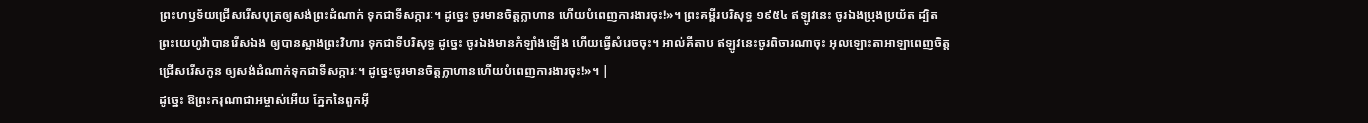ព្រះហឫទ័យជ្រើសរើសបុត្រឲ្យសង់ព្រះដំណាក់ ទុកជាទីសក្ការៈ។ ដូច្នេះ ចូរមានចិត្តក្លាហាន ហើយបំពេញការងារចុះ!»។ ព្រះគម្ពីរបរិសុទ្ធ ១៩៥៤ ឥឡូវនេះ ចូរឯងប្រុងប្រយ័ត ដ្បិតព្រះយេហូវ៉ាបានរើសឯង ឲ្យបានស្អាងព្រះវិហារ ទុកជាទីបរិសុទ្ធ ដូច្នេះ ចូរឯងមានកំឡាំងឡើង ហើយធ្វើសំរេចចុះ។ អាល់គីតាប ឥឡូវនេះចូរពិចារណាចុះ អុលឡោះតាអាឡាពេញចិត្តជ្រើសរើសកូន ឲ្យសង់ដំណាក់ទុកជាទីសក្ការៈ។ ដូច្នេះចូរមានចិត្តក្លាហានហើយបំពេញការងារចុះ!»។ |
ដូច្នេះ ឱព្រះករុណាជាអម្ចាស់អើយ ភ្នែកនៃពួកអ៊ី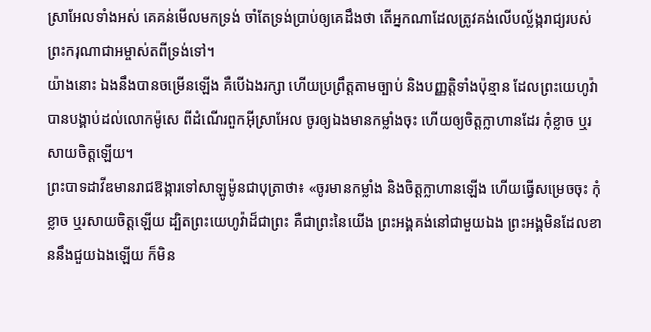ស្រាអែលទាំងអស់ គេគន់មើលមកទ្រង់ ចាំតែទ្រង់ប្រាប់ឲ្យគេដឹងថា តើអ្នកណាដែលត្រូវគង់លើបល្ល័ង្ករាជ្យរបស់ព្រះករុណាជាអម្ចាស់តពីទ្រង់ទៅ។
យ៉ាងនោះ ឯងនឹងបានចម្រើនឡើង គឺបើឯងរក្សា ហើយប្រព្រឹត្តតាមច្បាប់ និងបញ្ញត្តិទាំងប៉ុន្មាន ដែលព្រះយេហូវ៉ាបានបង្គាប់ដល់លោកម៉ូសេ ពីដំណើរពួកអ៊ីស្រាអែល ចូរឲ្យឯងមានកម្លាំងចុះ ហើយឲ្យចិត្តក្លាហានដែរ កុំខ្លាច ឬរសាយចិត្តឡើយ។
ព្រះបាទដាវីឌមានរាជឱង្ការទៅសាឡូម៉ូនជាបុត្រាថា៖ «ចូរមានកម្លាំង និងចិត្តក្លាហានឡើង ហើយធ្វើសម្រេចចុះ កុំខ្លាច ឬរសាយចិត្តឡើយ ដ្បិតព្រះយេហូវ៉ាដ៏ជាព្រះ គឺជាព្រះនៃយើង ព្រះអង្គគង់នៅជាមួយឯង ព្រះអង្គមិនដែលខាននឹងជួយឯងឡើយ ក៏មិន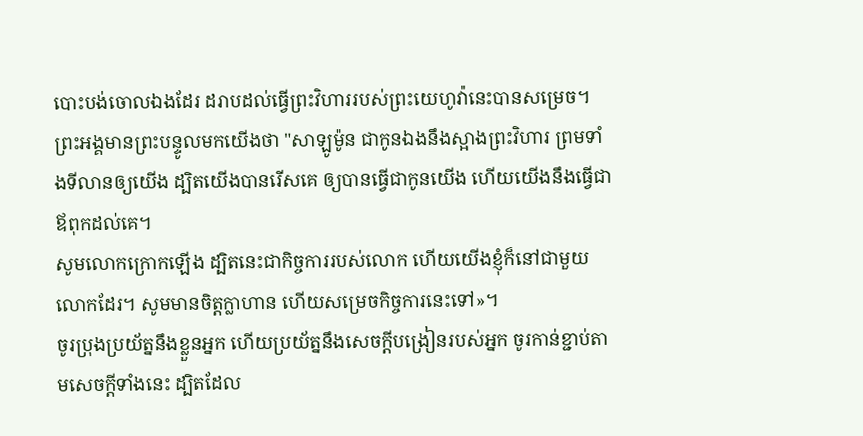បោះបង់ចោលឯងដែរ ដរាបដល់ធ្វើព្រះវិហាររបស់ព្រះយេហូវ៉ានេះបានសម្រេច។
ព្រះអង្គមានព្រះបន្ទូលមកយើងថា "សាឡូម៉ូន ជាកូនឯងនឹងស្អាងព្រះវិហារ ព្រមទាំងទីលានឲ្យយើង ដ្បិតយើងបានរើសគេ ឲ្យបានធ្វើជាកូនយើង ហើយយើងនឹងធ្វើជាឪពុកដល់គេ។
សូមលោកក្រោកឡើង ដ្បិតនេះជាកិច្ចការរបស់លោក ហើយយើងខ្ញុំក៏នៅជាមួយលោកដែរ។ សូមមានចិត្តក្លាហាន ហើយសម្រេចកិច្ចការនេះទៅ»។
ចូរប្រុងប្រយ័ត្ននឹងខ្លួនអ្នក ហើយប្រយ័ត្ននឹងសេចក្ដីបង្រៀនរបស់អ្នក ចូរកាន់ខ្ជាប់តាមសេចក្ដីទាំងនេះ ដ្បិតដែល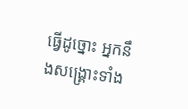ធ្វើដូច្នោះ អ្នកនឹងសង្គ្រោះទាំង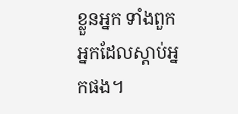ខ្លួនអ្នក ទាំងពួកអ្នកដែលស្តាប់អ្នកផង។